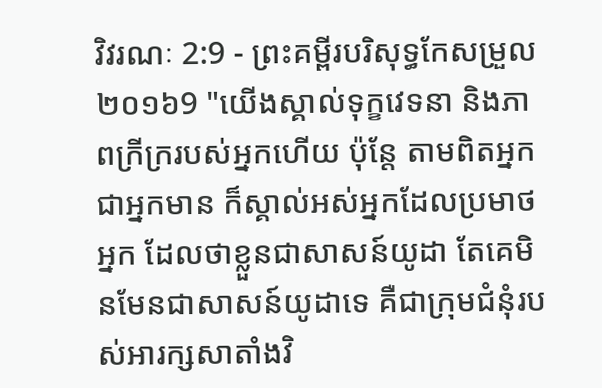វិវរណៈ 2:9 - ព្រះគម្ពីរបរិសុទ្ធកែសម្រួល ២០១៦9 "យើងស្គាល់ទុក្ខវេទនា និងភាពក្រីក្ររបស់អ្នកហើយ ប៉ុន្តែ តាមពិតអ្នកជាអ្នកមាន ក៏ស្គាល់អស់អ្នកដែលប្រមាថអ្នក ដែលថាខ្លួនជាសាសន៍យូដា តែគេមិនមែនជាសាសន៍យូដាទេ គឺជាក្រុមជំនុំរបស់អារក្សសាតាំងវិ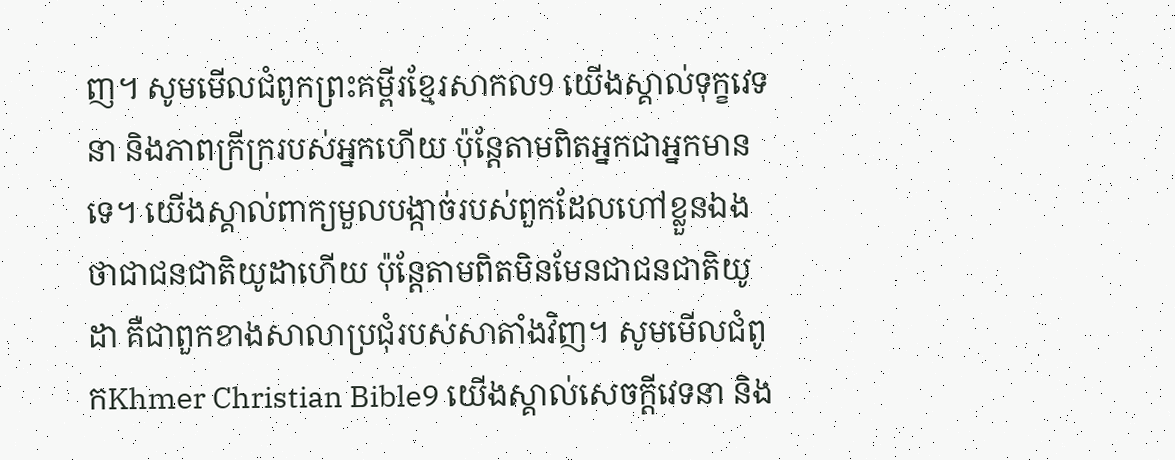ញ។ សូមមើលជំពូកព្រះគម្ពីរខ្មែរសាកល9 យើងស្គាល់ទុក្ខវេទនា និងភាពក្រីក្ររបស់អ្នកហើយ ប៉ុន្តែតាមពិតអ្នកជាអ្នកមានទេ។ យើងស្គាល់ពាក្យមួលបង្កាច់របស់ពួកដែលហៅខ្លួនឯងថាជាជនជាតិយូដាហើយ ប៉ុន្តែតាមពិតមិនមែនជាជនជាតិយូដា គឺជាពួកខាងសាលាប្រជុំរបស់សាតាំងវិញ។ សូមមើលជំពូកKhmer Christian Bible9 យើងស្គាល់សេចក្ដីវេទនា និង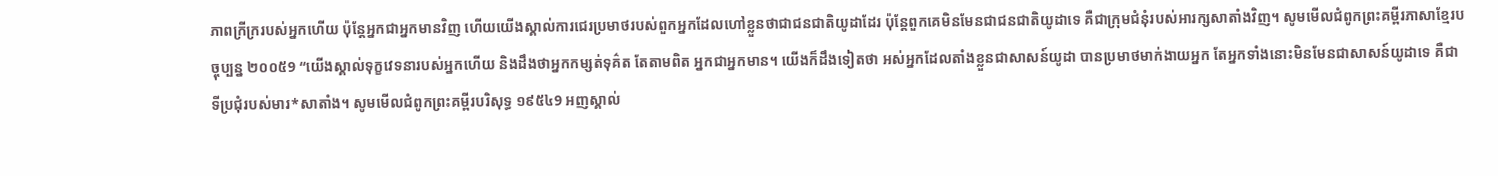ភាពក្រីក្ររបស់អ្នកហើយ ប៉ុន្ដែអ្នកជាអ្នកមានវិញ ហើយយើងស្គាល់ការជេរប្រមាថរបស់ពួកអ្នកដែលហៅខ្លួនថាជាជនជាតិយូដាដែរ ប៉ុន្ដែពួកគេមិនមែនជាជនជាតិយូដាទេ គឺជាក្រុមជំនុំរបស់អារក្សសាតាំងវិញ។ សូមមើលជំពូកព្រះគម្ពីរភាសាខ្មែរបច្ចុប្បន្ន ២០០៥9 “យើងស្គាល់ទុក្ខវេទនារបស់អ្នកហើយ និងដឹងថាអ្នកកម្សត់ទុគ៌ត តែតាមពិត អ្នកជាអ្នកមាន។ យើងក៏ដឹងទៀតថា អស់អ្នកដែលតាំងខ្លួនជាសាសន៍យូដា បានប្រមាថមាក់ងាយអ្នក តែអ្នកទាំងនោះមិនមែនជាសាសន៍យូដាទេ គឺជាទីប្រជុំរបស់មារ*សាតាំង។ សូមមើលជំពូកព្រះគម្ពីរបរិសុទ្ធ ១៩៥៤9 អញស្គាល់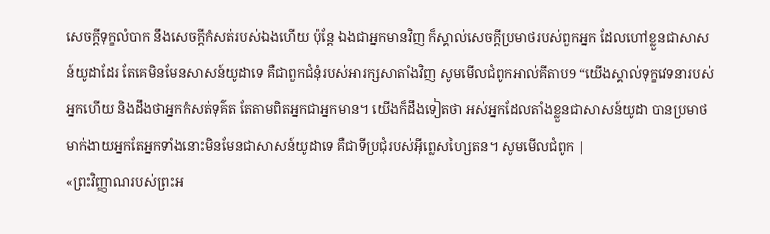សេចក្ដីទុក្ខលំបាក នឹងសេចក្ដីកំសត់របស់ឯងហើយ ប៉ុន្តែ ឯងជាអ្នកមានវិញ ក៏ស្គាល់សេចក្ដីប្រមាថរបស់ពួកអ្នក ដែលហៅខ្លួនជាសាសន៍យូដាដែរ តែគេមិនមែនសាសន៍យូដាទេ គឺជាពួកជំនុំរបស់អារក្សសាតាំងវិញ សូមមើលជំពូកអាល់គីតាប9 “យើងស្គាល់ទុក្ខវេទនារបស់អ្នកហើយ និងដឹងថាអ្នកកំសត់ទុគ៌ត តែតាមពិតអ្នកជាអ្នកមាន។ យើងក៏ដឹងទៀតថា អស់អ្នកដែលតាំងខ្លួនជាសាសន៍យូដា បានប្រមាថមាក់ងាយអ្នកតែអ្នកទាំងនោះមិនមែនជាសាសន៍យូដាទេ គឺជាទីប្រជុំរបស់អ៊ីព្លេសហ្សៃតន។ សូមមើលជំពូក |
«ព្រះវិញ្ញាណរបស់ព្រះអ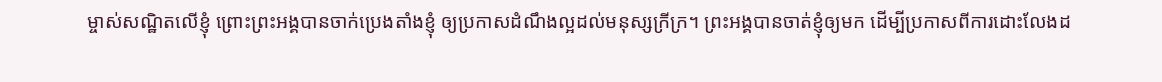ម្ចាស់សណ្ឋិតលើខ្ញុំ ព្រោះព្រះអង្គបានចាក់ប្រេងតាំងខ្ញុំ ឲ្យប្រកាសដំណឹងល្អដល់មនុស្សក្រីក្រ។ ព្រះអង្គបានចាត់ខ្ញុំឲ្យមក ដើម្បីប្រកាសពីការដោះលែងដ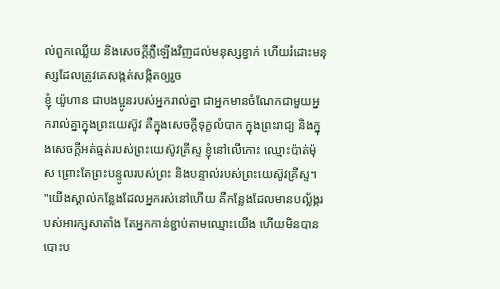ល់ពួកឈ្លើយ និងសេចក្តីភ្លឺឡើងវិញដល់មនុស្សខ្វាក់ ហើយរំដោះមនុស្សដែលត្រូវគេសង្កត់សង្កិតឲ្យរួច
ខ្ញុំ យ៉ូហាន ជាបងប្អូនរបស់អ្នករាល់គ្នា ជាអ្នកមានចំណែកជាមួយអ្នករាល់គ្នាក្នុងព្រះយេស៊ូវ គឺក្នុងសេចក្តីទុក្ខលំបាក ក្នុងព្រះរាជ្យ និងក្នុងសេចក្ដីអត់ធ្មត់របស់ព្រះយេស៊ូវគ្រីស្ទ ខ្ញុំនៅលើកោះ ឈ្មោះប៉ាត់ម៉ុស ព្រោះតែព្រះបន្ទូលរបស់ព្រះ និងបន្ទាល់របស់ព្រះយេស៊ូវគ្រីស្ទ។
"យើងស្គាល់កន្លែងដែលអ្នករស់នៅហើយ គឺកន្លែងដែលមានបល្ល័ង្ករបស់អារក្សសាតាំង តែអ្នកកាន់ខ្ជាប់តាមឈ្មោះយើង ហើយមិនបានបោះប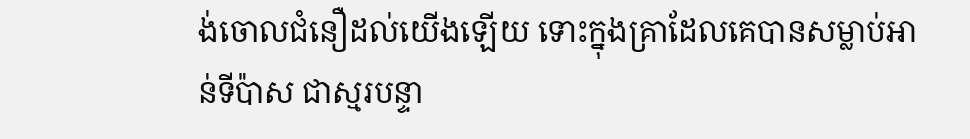ង់ចោលជំនឿដល់យើងឡើយ ទោះក្នុងគ្រាដែលគេបានសម្លាប់អាន់ទីប៉ាស ជាស្មរបន្ទា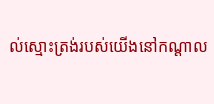ល់ស្មោះត្រង់របស់យើងនៅកណ្ដាល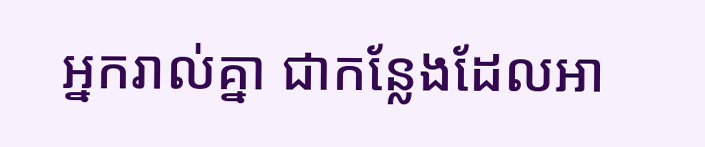អ្នករាល់គ្នា ជាកន្លែងដែលអា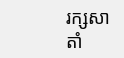រក្សសាតាំ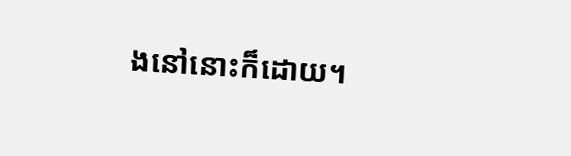ងនៅនោះក៏ដោយ។